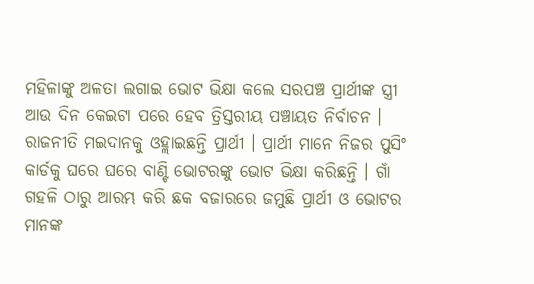ମହିଳାଙ୍କୁ ଅଳତା ଲଗାଇ ଭୋଟ ଭିକ୍ଷା କଲେ ସରପଞ୍ଚ ପ୍ରାର୍ଥୀଙ୍କ ସ୍ତ୍ରୀ
ଆଉ ଦିନ କେଇଟା ପରେ ହେବ ତ୍ରିସ୍ତରୀୟ ପଞ୍ଚାୟତ ନିର୍ବାଚନ । ରାଜନୀତି ମଇଦାନକୁ ଓହ୍ଲାଇଛନ୍ତି ପ୍ରାର୍ଥୀ । ପ୍ରାର୍ଥୀ ମାନେ ନିଜର ପୁସିଂ କାର୍ଡକୁ ଘରେ ଘରେ ବାଣ୍ଟି ଭୋଟରଙ୍କୁ ଭୋଟ ଭିକ୍ଷା କରିଛନ୍ତି । ଗାଁ ଗହଳି ଠାରୁ ଆରମ୍ଭ କରି ଛକ ବଜାରରେ ଜମୁଛି ପ୍ରାର୍ଥୀ ଓ ଭୋଟର ମାନଙ୍କ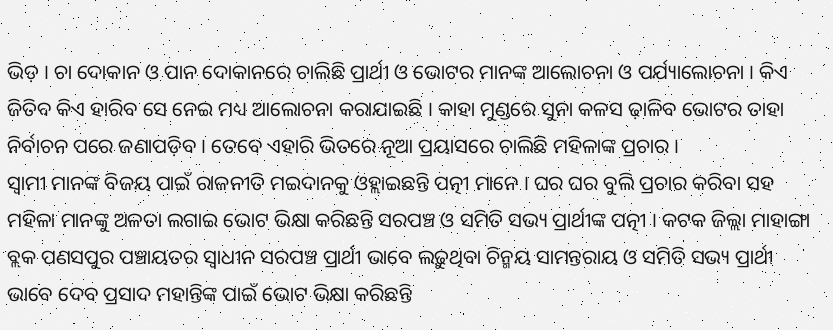ଭିଡ଼ । ଚା ଦୋକାନ ଓ ପାନ ଦୋକାନରେ ଚାଲିଛି ପ୍ରାର୍ଥୀ ଓ ଭୋଟର ମାନଙ୍କ ଆଲୋଚନା ଓ ପର୍ଯ୍ୟାଲୋଚନା । କିଏ ଜିତିବ କିଏ ହାରିବ ସେ ନେଇ ମଧ୍ୟ ଆଲୋଚନା କରାଯାଇଛି । କାହା ମୁଣ୍ଡରେ ସୁନା କଳସ ଢ଼ାଳିବ ଭୋଟର ତାହା ନିର୍ବାଚନ ପରେ ଜଣାପଡ଼ିବ । ତେବେ ଏହାରି ଭିତରେ ନୂଆ ପ୍ରୟାସରେ ଚାଲିଛି ମହିଳାଙ୍କ ପ୍ରଚାର ।
ସ୍ବାମୀ ମାନଙ୍କ ବିଜୟ ପାଇଁ ରାଜନୀତି ମଇଦାନକୁ ଓହ୍ଲାଇଛନ୍ତି ପତ୍ନୀ ମାନେ । ଘର ଘର ବୁଲି ପ୍ରଚାର କରିବା ସହ ମହିଳା ମାନଙ୍କୁ ଅଳତା ଲଗାଇ ଭୋଟ ଭିକ୍ଷା କରିଛନ୍ତି ସରପଞ୍ଚ ଓ ସମିତି ସଭ୍ୟ ପ୍ରାର୍ଥୀଙ୍କ ପତ୍ନୀ । କଟକ ଜିଲ୍ଲା ମାହାଙ୍ଗା ବ୍ଲକ ପଣସପୁର ପଞ୍ଚାୟତର ସ୍ଵାଧୀନ ସରପଞ୍ଚ ପ୍ରାର୍ଥୀ ଭାବେ ଲଢ଼ୁଥିବା ଚିନ୍ମୟ ସାମନ୍ତରାୟ ଓ ସମିତି ସଭ୍ୟ ପ୍ରାର୍ଥୀ ଭାବେ ଦେବ ପ୍ରସାଦ ମହାନ୍ତିଙ୍କ ପାଇଁ ଭୋଟ ଭିକ୍ଷା କରିଛନ୍ତି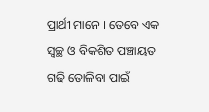ପ୍ରାର୍ଥୀ ମାନେ । ତେବେ ଏକ ସ୍ୱଚ୍ଛ ଓ ବିକଶିତ ପଞ୍ଚାୟତ ଗଢି ତୋଳିବା ପାଇଁ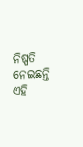ନିଷ୍ପତି ନେଇଛନ୍ତି ଏହି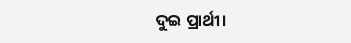ଦୁଇ ପ୍ରାର୍ଥୀ।